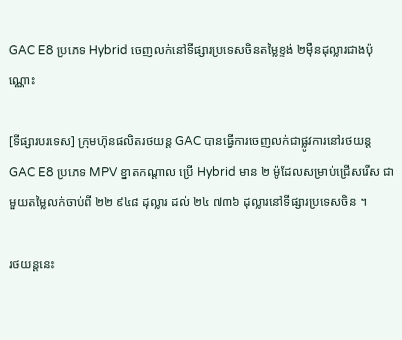GAC E8 ប្រភេទ Hybrid ចេញលក់នៅទីផ្សារប្រទេសចិនតម្លៃខ្ទង់ ២មុឺនដុល្លារជាងប៉ុណ្ណោះ

[ទីផ្សារបរទេស] ក្រុមហ៊ុនផលិតរថយន្ត GAC បានធ្វើការចេញលក់ជាផ្លូវការនៅរថយន្ត GAC E8 ប្រភេទ MPV ខ្នាតកណ្តាល ប្រើ Hybrid មាន ២ ម៉ូដែលសម្រាប់ជ្រើសរើស ជាមួយតម្លៃលក់ចាប់ពី ២២ ៩៤៨ ដុល្លារ ដល់ ២៤ ៧៣៦ ដុល្លារនៅទីផ្សារប្រទេសចិន ។

រថយន្តនេះ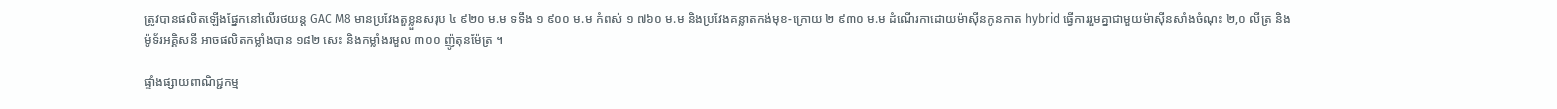ត្រូវបានផលិតឡើងផ្នែកនៅលើរថយន្ត GAC M8 មានប្រវែងតួខ្លួនសរុប ៤ ៩២០ ម.ម ទទឹង ១ ៩០០ ម.ម កំពស់ ១ ៧៦០ ម.ម និងប្រវែងគន្លាតកង់មុខ-ក្រោយ ២ ៩៣០ ម.ម ដំណើរកាដោយម៉ាស៊ីនកូនកាត hybrid ធ្វើការរួមគ្នាជាមួយម៉ាស៊ីនសាំងចំណុះ ២,០ លីត្រ និងម៉ូទ័រអគ្គិសនី អាចផលិតកម្លាំងបាន ១៨២ សេះ និងកម្លាំងរមួល ៣០០ ញ៉ូតុនម៉ែត្រ ។

ផ្ទាំងផ្សាយពាណិជ្ជកម្ម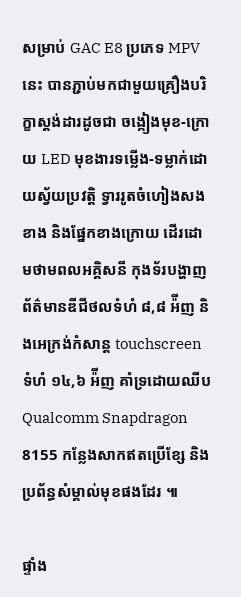សម្រាប់ GAC E8 ប្រភេទ MPV នេះ បានភ្ជាប់មកជាមួយគ្រឿងបរិក្ខាស្តង់ដារដូចជា ចង្កៀងមុខ-ក្រោយ LED មុខងារទម្លើង-ទម្លាក់ដោយស្វ័យប្រវត្តិ ទ្វាររូតចំហៀងសងខាង និងផ្នែកខាងក្រោយ ដើរដោមថាមពលអគ្គិសនី កុងទ័របង្ហាញព័ត៌មានឌីជីថលទំហំ ៨,៨ អ៉ីញ និងអេក្រង់កំសាន្ត touchscreen ទំហំ ១៤,៦ អ៉ីញ គាំទ្រដោយឈីប Qualcomm Snapdragon 8155 កន្លែងសាកឥតប្រើខ្សែ និងប្រព័ន្ធសំម្គាល់មុខផងដែរ ៕

ផ្ទាំង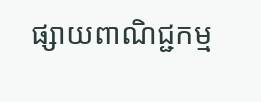ផ្សាយពាណិជ្ជកម្ម